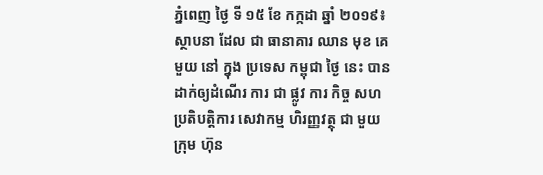ភ្នំពេញ ថ្ងៃ ទី ១៥ ខែ កក្កដា ឆ្នាំ ២០១៩៖ ស្ថាបនា ដែល ជា ធានាគារ ឈាន មុខ គេ មួយ នៅ ក្នុង ប្រទេស កម្ពុជា ថ្ងៃ នេះ បាន ដាក់ឲ្យដំណើរ ការ ជា ផ្លូវ ការ កិច្ច សហប្រតិបត្តិការ សេវាកម្ម ហិរញ្ញវត្ថុ ជា មួយ ក្រុម ហ៊ុន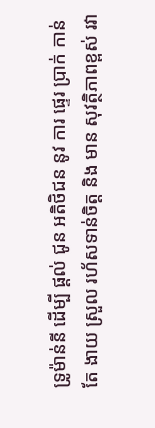ទ្រូម៉ាន់នី ដើម្បី ផ្តល់ ជូន អតិថិជន នូវ ការ ផ្ទេរ ប្រាក់ កាន់ តែ ងាយ ស្រួល រហ័សទាន់ចិត្ត និង មាន សុវត្ថិភាពខ្ពស់ រវា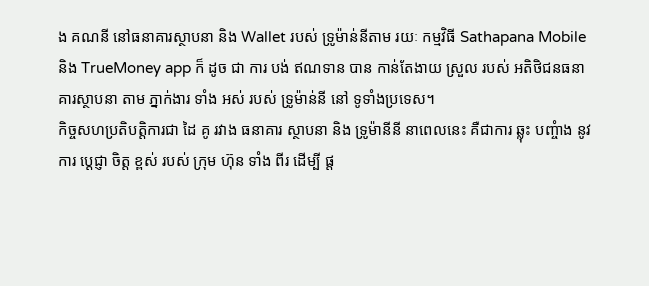ង គណនី នៅធនាគារស្ថាបនា និង Wallet របស់ ទ្រូម៉ាន់នីតាម រយៈ កម្មវិធី Sathapana Mobile និង TrueMoney app ក៏ ដូច ជា ការ បង់ ឥណទាន បាន កាន់តែងាយ ស្រួល របស់ អតិថិជនធនាគារស្ថាបនា តាម ភ្នាក់ងារ ទាំង អស់ របស់ ទ្រូម៉ាន់នី នៅ ទូទាំងប្រទេស។
កិច្ចសហប្រតិបត្តិការជា ដៃ គូ រវាង ធនាគារ ស្ថាបនា និង ទ្រូម៉ានីនី នាពេលនេះ គឺជាការ ឆ្លុះ បញ្ចំាង នូវការ ប្តេជ្ញា ចិត្ត ខ្ពស់ របស់ ក្រុម ហ៊ុន ទាំង ពីរ ដើម្បី ផ្ត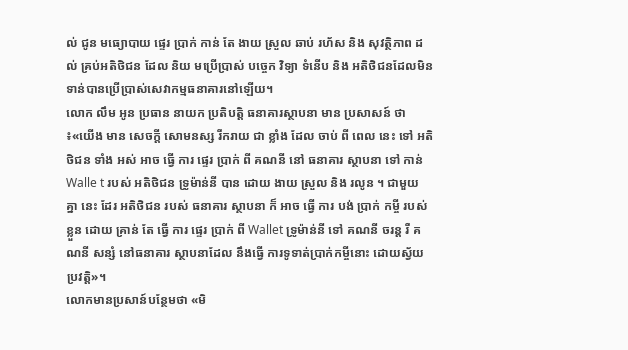ល់ ជូន មធ្យោបាយ ផ្ទេរ ប្រាក់ កាន់ តែ ងាយ ស្រួល ឆាប់ រហ័ស និង សុវត្ថិភាព ដល់ គ្រប់អតិថិជន ដែល និយ មប្រើប្រាស់ បច្ចេក វិទ្យា ទំនើប និង អតិថិជនដែលមិនទាន់បានប្រើប្រាស់សេវាកម្មធនាគារនៅឡើយ។
លោក លឹម អូន ប្រធាន នាយក ប្រតិបត្តិ ធនាគារស្ថាបនា មាន ប្រសាសន៍ ថា ៖«យើង មាន សេចក្តី សោមនស្ស រីករាយ ជា ខ្លាំង ដែល ចាប់ ពី ពេល នេះ ទៅ អតិថិជន ទាំង អស់ អាច ធ្វើ ការ ផ្ទេរ ប្រាក់ ពី គណនី នៅ ធនាគារ ស្ថាបនា ទៅ កាន់ Walle t របស់ អតិថិជន ទ្រូម៉ាន់នី បាន ដោយ ងាយ ស្រួល និង រលូន ។ ជាមួយ គ្នា នេះ ដែរ អតិថិជន របស់ ធនាគារ ស្ថាបនា ក៏ អាច ធ្វើ ការ បង់ ប្រាក់ កម្ចី របស់ ខ្លួន ដោយ គ្រាន់ តែ ធ្វើ ការ ផ្ទេរ ប្រាក់ ពី Wallet ទ្រូម៉ាន់នី ទៅ គណនី ចរន្ត រឺ គណនី សន្សំ នៅធនាគារ ស្ថាបនាដែល នឹងធ្វើ ការទូទាត់ប្រាក់កម្ចីនោះ ដោយស្វ័យ ប្រវត្តិ»។
លោកមានប្រសាន៍បន្ថែមថា «មិ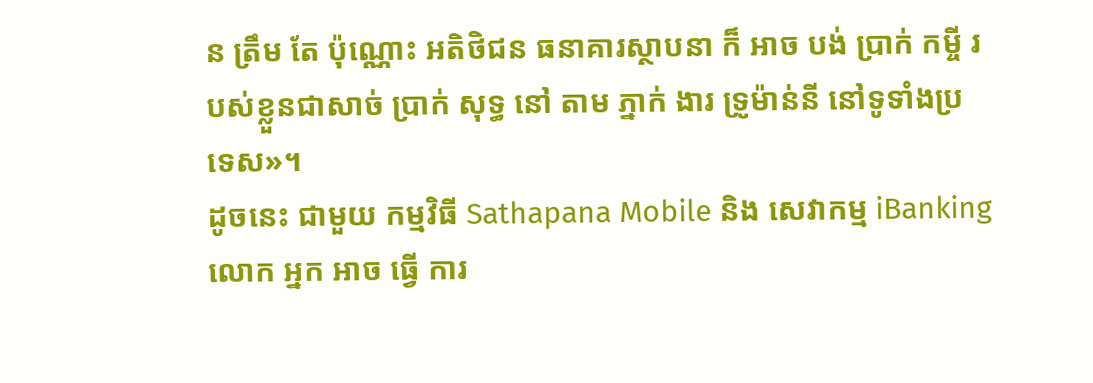ន ត្រឹម តែ ប៉ុណ្ណោះ អតិថិជន ធនាគារស្ថាបនា ក៏ អាច បង់ ប្រាក់ កម្ចី របស់ខ្លួនជាសាច់ ប្រាក់ សុទ្ធ នៅ តាម ភ្នាក់ ងារ ទ្រូម៉ាន់នី នៅទូទាំងប្រទេស»។
ដូចនេះ ជាមួយ កម្មវិធី Sathapana Mobile និង សេវាកម្ម iBanking លោក អ្នក អាច ធ្វើ ការ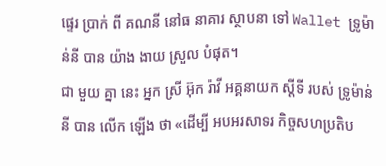ផ្ទេរ ប្រាក់ ពី គណនី នៅធ នាគារ ស្ថាបនា ទៅ Wallet ទ្រូម៉ាន់នី បាន យ៉ាង ងាយ ស្រួល បំផុត។
ជា មួយ គ្នា នេះ អ្នក ស្រី អ៊ុក រ៉ាវី អគ្គនាយក ស្តីទី របស់ ទ្រូម៉ាន់នី បាន លើក ឡើង ថា «ដើម្បី អបអរសាទរ កិច្ចសហប្រតិប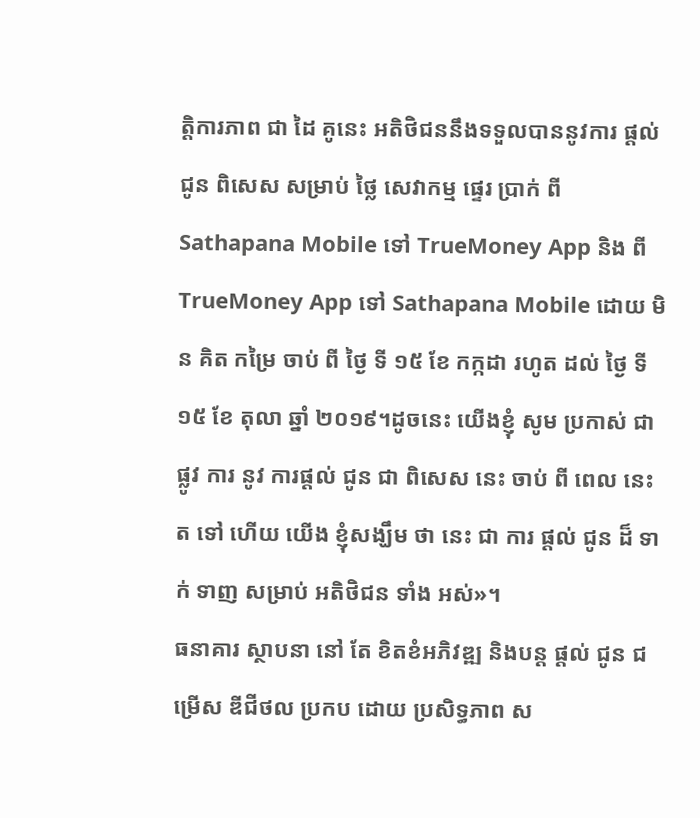ត្តិការភាព ជា ដៃ គូនេះ អតិថិជននឹងទទួលបាននូវការ ផ្តល់ ជូន ពិសេស សម្រាប់ ថ្លៃ សេវាកម្ម ផ្ទេរ ប្រាក់ ពី Sathapana Mobile ទៅ TrueMoney App និង ពី TrueMoney App ទៅ Sathapana Mobile ដោយ មិន គិត កម្រៃ ចាប់ ពី ថ្ងៃ ទី ១៥ ខែ កក្កដា រហូត ដល់ ថ្ងៃ ទី ១៥ ខែ តុលា ឆ្នាំ ២០១៩។ដូចនេះ យើងខ្ញុំ សូម ប្រកាស់ ជា ផ្លូវ ការ នូវ ការផ្តល់ ជូន ជា ពិសេស នេះ ចាប់ ពី ពេល នេះ ត ទៅ ហើយ យើង ខ្ញុំសង្ឃឹម ថា នេះ ជា ការ ផ្តល់ ជូន ដ៏ ទាក់ ទាញ សម្រាប់ អតិថិជន ទាំង អស់»។
ធនាគារ ស្ថាបនា នៅ តែ ខិតខំអភិវឌ្ឍ និងបន្ត ផ្តល់ ជូន ជម្រើស ឌីជីថល ប្រកប ដោយ ប្រសិទ្ធភាព ស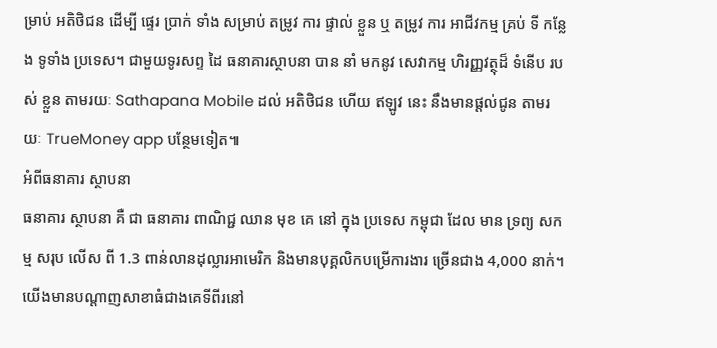ម្រាប់ អតិថិជន ដើម្បី ផ្ទេរ ប្រាក់ ទាំង សម្រាប់ តម្រូវ ការ ផ្ទាល់ ខ្លួន ឬ តម្រូវ ការ អាជីវកម្ម គ្រប់ ទី កន្លែង ទូទាំង ប្រទេស។ ជាមួយទូរសព្ទ ដៃ ធនាគារស្ថាបនា បាន នាំ មកនូវ សេវាកម្ម ហិរញ្ញវត្ថុដ៏ ទំនើប របស់ ខ្លួន តាមរយៈ Sathapana Mobile ដល់ អតិថិជន ហើយ ឥឡូវ នេះ នឹងមានផ្តល់ជូន តាមរយៈ TrueMoney app បន្ថែមទៀត៕
អំពីធនាគារ ស្ថាបនា
ធនាគារ ស្ថាបនា គឺ ជា ធនាគារ ពាណិជ្ជ ឈាន មុខ គេ នៅ ក្នុង ប្រទេស កម្ពុជា ដែល មាន ទ្រព្យ សកម្ម សរុប លើស ពី 1.3 ពាន់លានដុល្លារអាមេរិក និងមានបុគ្គលិកបម្រើការងារ ច្រើនជាង 4,000 នាក់។ យើងមានបណ្ដាញសាខាធំជាងគេទីពីរនៅ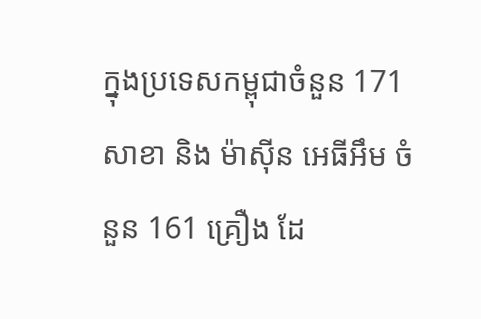ក្នុងប្រទេសកម្ពុជាចំនួន 171 សាខា និង ម៉ាស៊ីន អេធីអឹម ចំនួន 161 គ្រឿង ដែ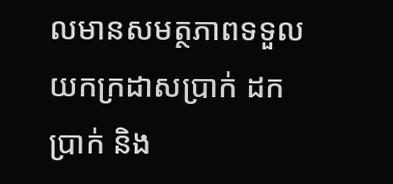លមានសមត្ថភាពទទួលយកក្រដាសប្រាក់ ដកប្រាក់ និង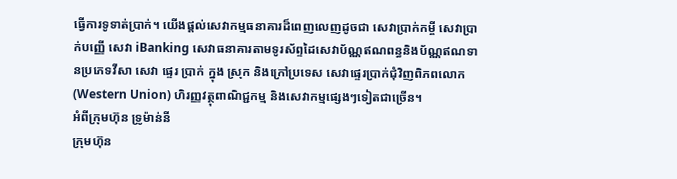ធ្វើការទូទាត់ប្រាក់។ យើងផ្ដល់សេវាកម្មធនាគារដ៏ពេញលេញដូចជា សេវាប្រាក់កម្ចី សេវាប្រាក់បញ្ញើ សេវា iBanking សេវាធនាគារតាមទូរស័ព្ទដៃសេវាប័ណ្ណឥណពន្ធនិងប័ណ្ណឥណទានប្រភេទវីសា សេវា ផ្ទេរ ប្រាក់ ក្នុង ស្រុក និងក្រៅប្រទេស សេវាផ្ទេរប្រាក់ជុំវិញពិភពលោក (Western Union) ហិរញ្ញវត្ថុពាណិជ្ជកម្ម និងសេវាកម្មផ្សេងៗទៀតជាច្រើន។
អំពីក្រុមហ៊ុន ទ្រូម៉ាន់នី
ក្រុមហ៊ុន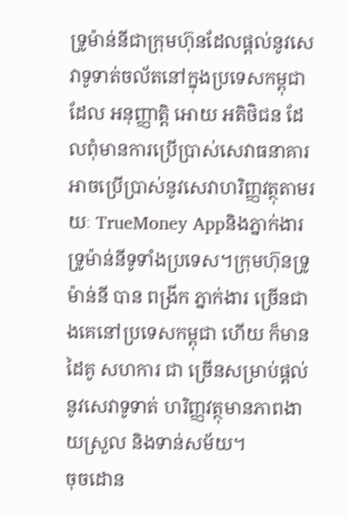ទ្រូម៉ាន់នីជាក្រុមហ៊ុនដែលផ្តល់នូវសេវាទូទាត់ចល័តនៅក្នុងប្រទេសកម្ពុជា ដែល អនុញ្ញាត្តិ អោយ អតិថិជន ដែលពុំមានការប្រើប្រាស់សេវាធនាគារអាចប្រើប្រាស់នូវសេវាហរិញ្ញវត្ថុតាមរយៈ TrueMoney Appនិងភ្នាក់ងារទ្រូម៉ាន់នីទូទាំងប្រទេស។ក្រុមហ៊ុនទ្រូម៉ាន់នី បាន ពង្រីក ភ្នាក់ងារ ច្រើនជាងគេនៅប្រទេសកម្ពុជា ហើយ ក៏មាន ដៃគូ សហការ ជា ច្រើនសម្រាប់ផ្តល់នូវសេវាទូទាត់ ហរិញ្ញវត្ថុមានភាពងាយស្រួល និងទាន់សម័យ។
ចុចដោន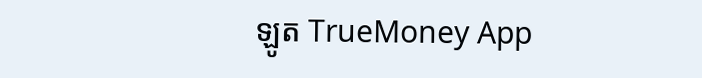ឡូត TrueMoney App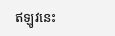ឥឡូវនេះ